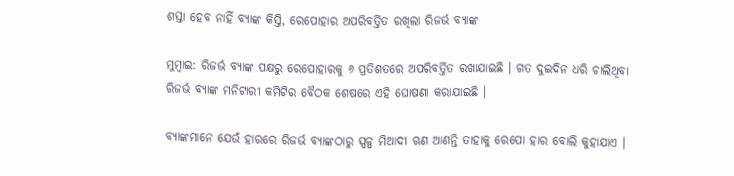ଶସ୍ତା ହେବ ନାହିଁ ବ୍ୟାଙ୍କ କିସ୍ତି, ରେପୋହାର ଅପରିବର୍ତ୍ତିତ ରଖିଲା ରିଜର୍ଭ ବ୍ୟାଙ୍କ

ମୁମ୍ବାଇ: ରିଜର୍ଭ ବ୍ୟାଙ୍କ ପକ୍ଷରୁ ରେପୋହାରକୁ ୬ ପ୍ରତିଶତରେ ଅପରିବର୍ତ୍ତିତ ରଖାଯାଇଛି । ଗତ ଦୁଇଦିନ ଧରି ଚାଲିଥିବା ରିଜର୍ଭ ବ୍ୟାଙ୍କ ମନିଟାରୀ କମିଟିର ବୈଠକ ଶେଷରେ ଏହି ଘୋଷଣା କରାଯାଇଛି ।

ବ୍ୟାଙ୍କମାନେ ଯେଉଁ ହାରରେ ରିଜର୍ଭ ବ୍ୟାଙ୍କଠାରୁ ସ୍ପଳ୍ପ ମିଆଦୀ ଋଣ ଆଣନ୍ତି ତାହାକୁ ରେପୋ ହାର ବୋଲି କୁହାଯାଏ ।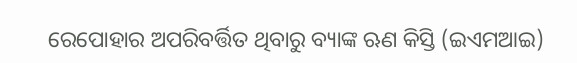ରେପୋହାର ଅପରିବର୍ତ୍ତିତ ଥିବାରୁ ବ୍ୟାଙ୍କ ଋଣ କିସ୍ତି (ଇଏମଆଇ)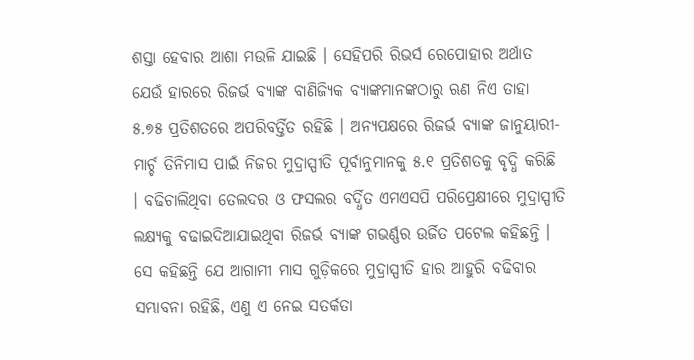ଶସ୍ତା ହେବାର ଆଶା ମଉଳି ଯାଇଛି । ସେହିପରି ରିଭର୍ସ ରେପୋହାର ଅର୍ଥାତ ଯେଉଁ ହାରରେ ରିଜର୍ଭ ବ୍ୟାଙ୍କ ବାଣିଜ୍ୟିକ ବ୍ୟାଙ୍କମାନଙ୍କଠାରୁ ଋଣ ନିଏ ତାହା ୫.୭୫ ପ୍ରତିଶତରେ ଅପରିବର୍ତ୍ତିତ ରହିଛି । ଅନ୍ୟପକ୍ଷରେ ରିଜର୍ଭ ବ୍ୟାଙ୍କ ଜାନୁୟାରୀ-ମାର୍ଚ୍ଚ ତିନିମାସ ପାଇଁ ନିଜର ମୁଦ୍ରାସ୍ପୀତି ପୂର୍ବାନୁମାନକୁ ୫.୧ ପ୍ରତିଶତକୁ ବୃଦ୍ଧି କରିଛି । ବଢିଚାଲିଥିବା ତେଲଦର ଓ ଫସଲର ବର୍ଦ୍ଧିତ ଏମଏସପି ପରିପ୍ରେକ୍ଷୀରେ ମୁଦ୍ରାସ୍ପୀତି ଲକ୍ଷ୍ୟକୁ ବଢାଇଦିଆଯାଇଥିବା ରିଜର୍ଭ ବ୍ୟାଙ୍କ ଗଭର୍ଣ୍ଣର ଉର୍ଜିତ ପଟେଲ କହିଛନ୍ତି । ସେ କହିଛନ୍ତି ଯେ ଆଗାମୀ ମାସ ଗୁଡ଼ିକରେ ମୁଦ୍ରାସ୍ପୀତି ହାର ଆହୁରି ବଢିବାର ସମ୍ଭାବନା ରହିଛି, ଏଣୁ ଏ ନେଇ ସତର୍କତା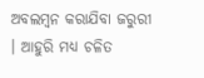ଅବଲମ୍ବନ କରାଯିବା ଜରୁରୀ । ଆହୁରି ମଧ୍ୟ ଚଳିତ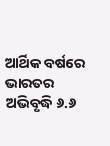ଆର୍ଥିକ ବର୍ଷରେ ଭାରତର ଅଭିବୃଦ୍ଧି ୬.୬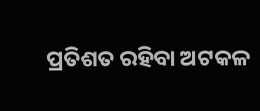ପ୍ରତିଶତ ରହିବା ଅଟକଳ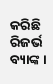କରିଛି ରିଜର୍ଭ ବ୍ୟାଙ୍କ ।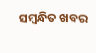ସମ୍ବନ୍ଧିତ ଖବର